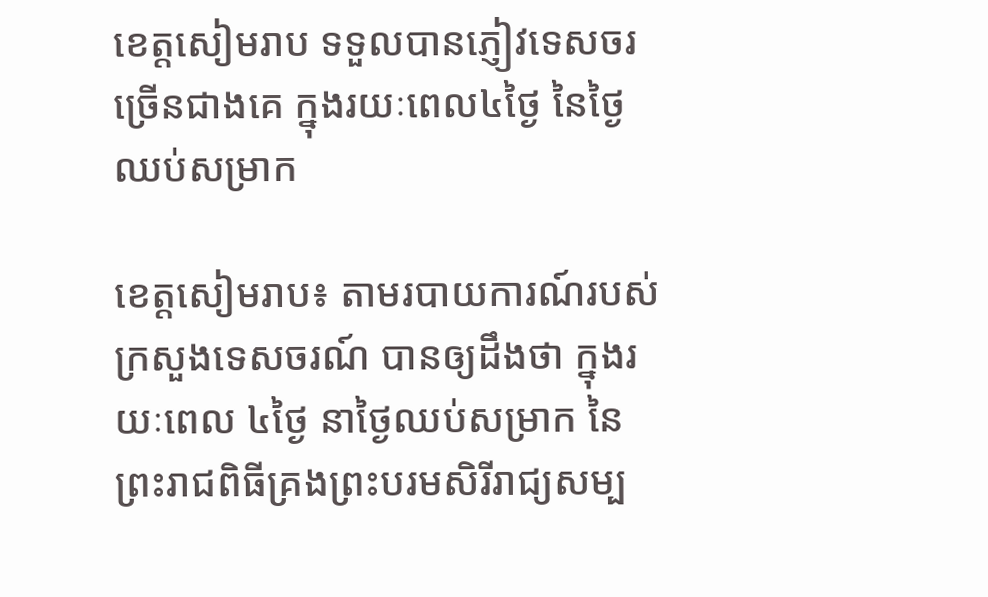ខេត្តសៀមរាប ទទួលបានភ្ញៀវទេសចរច្រើនជាងគេ ក្នុងរយៈពេល៤ថ្ងៃ នៃថ្ងៃឈប់សម្រាក

ខេត្តសៀមរាប៖ តាមរបាយការណ៍របស់ក្រសួងទេសចរណ៍ បានឲ្យដឹងថា ក្នុងរយៈពេល ៤ថ្ងៃ នាថ្ងៃឈប់សម្រាក នៃព្រះរាជពិធីគ្រងព្រះបរមសិរីរាជ្យសម្ប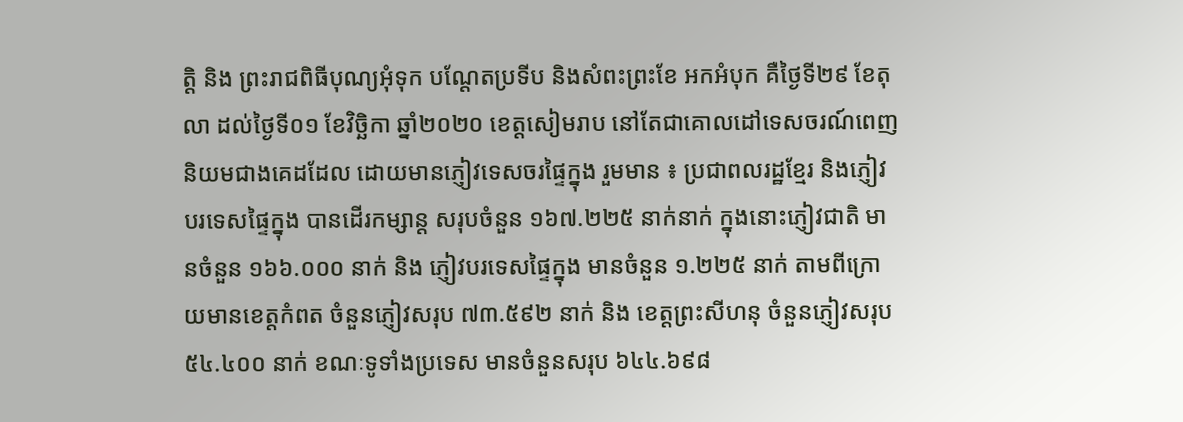ត្តិ និង ព្រះរាជពិធីបុណ្យអុំទុក បណ្ដែតប្រទីប និងសំពះព្រះខែ អកអំបុក គឺថ្ងៃទី២៩ ខែតុលា ដល់ថ្ងៃទី០១ ខែវិច្ឆិកា ឆ្នាំ២០២០ ខេត្តសៀមរាប នៅតែជាគោលដៅទេសចរណ៍ពេញនិយមជាងគេដដែល ដោយមានភ្ញៀវទេសចរផ្ទៃក្នុង រួមមាន ៖ ប្រជាពលរដ្ឋខ្មែរ និងភ្ញៀវបរទេសផ្ទៃក្នុង បានដើរកម្សាន្ត សរុបចំនួន ១៦៧.២២៥ នាក់នាក់ ក្នុងនោះភ្ញៀវជាតិ មានចំនួន ១៦៦.០០០ នាក់ និង ភ្ញៀវបរទេសផ្ទៃក្នុង មានចំនួន ១.២២៥ នាក់ តាមពីក្រោយមានខេត្តកំពត ចំនួនភ្ញៀវសរុប ៧៣.៥៩២ នាក់ និង ខេត្តព្រះសីហនុ ចំនួនភ្ញៀវសរុប ៥៤.៤០០ នាក់ ខណៈទូទាំងប្រទេស មានចំនួនសរុប ៦៤៤.៦៩៨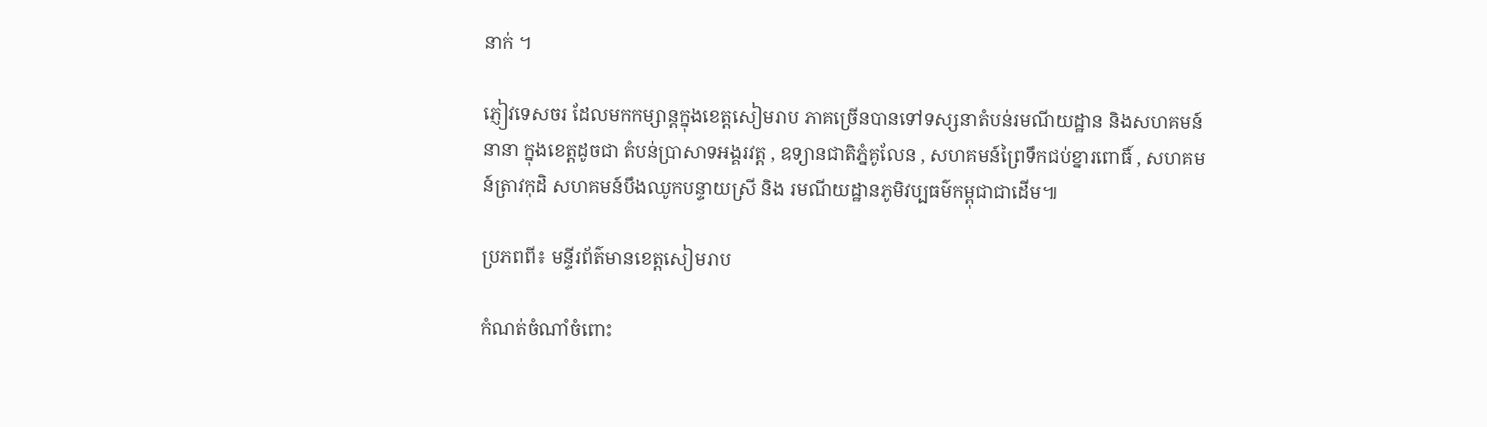នាក់ ។

ភ្ញៀវទេសចរ ដែលមកកម្សាន្តក្នុងខេត្តសៀមរាប ភាគច្រើនបានទៅទស្សនាតំបន់រមណីយដ្ឋាន និងសហគមន៍នានា ក្នុងខេត្តដូចជា តំបន់ប្រាសាទអង្គរវត្ត , ឧទ្យានជាតិភ្នំគូលែន , សហគមន៍ព្រៃទឹកជប់ខ្នារពោធិ៍ , សហគមន៍ត្រាវកុដិ សហគមន៍បឹងឈូកបន្ទាយស្រី និង រមណីយដ្ឋានភូមិវប្បធម៌កម្ពុជាជាដើម៕

ប្រភពពី៖ មន្ទីរព័ត៌មានខេត្តសៀមរាប

កំណត់ចំណាំចំពោះ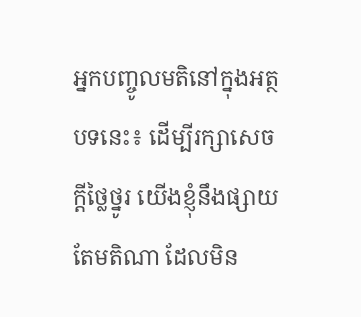អ្នកបញ្ចូលមតិនៅក្នុងអត្ថបទនេះ៖ ដើម្បីរក្សាសេចក្ដីថ្លៃថ្នូរ យើងខ្ញុំនឹងផ្សាយតែមតិណា ដែលមិន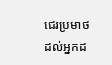ជេរប្រមាថដល់អ្នកដ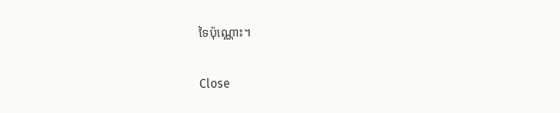ទៃប៉ុណ្ណោះ។

Close